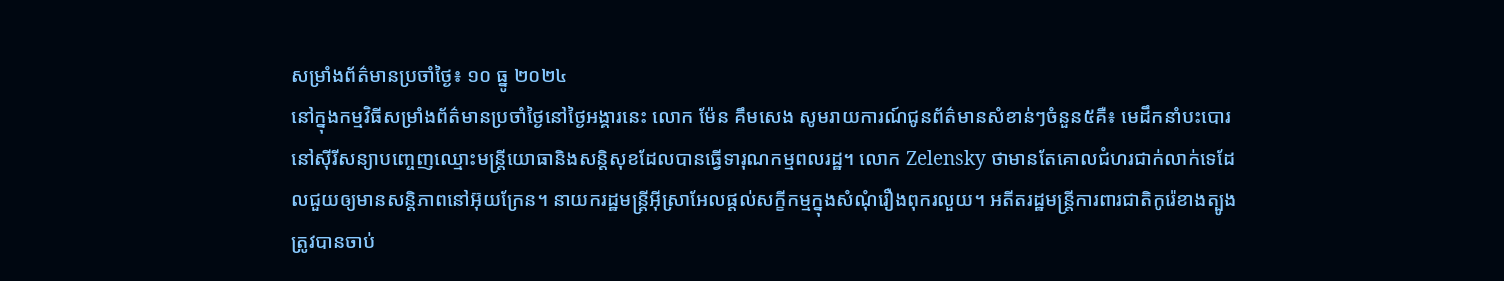សម្រាំងព័ត៌មានប្រចាំថ្ងៃ៖ ១០ ធ្នូ ២០២៤
នៅក្នុងកម្មវិធីសម្រាំងព័ត៌មានប្រចាំថ្ងៃនៅថ្ងៃអង្គារនេះ លោក ម៉ែន គឹមសេង សូមរាយការណ៍ជូនព័ត៌មានសំខាន់ៗចំនួន៥គឺ៖ មេដឹកនាំបះបោរនៅស៊ីរីសន្យាបញ្ចេញឈ្មោះមន្ត្រីយោធានិងសន្តិសុខដែលបានធ្វើទារុណកម្មពលរដ្ឋ។ លោក Zelensky ថាមានតែគោលជំហរជាក់លាក់ទេដែលជួយឲ្យមានសន្តិភាពនៅអ៊ុយក្រែន។ នាយករដ្ឋមន្ត្រីអ៊ីស្រាអែលផ្តល់សក្ខីកម្មក្នុងសំណុំរឿងពុករលួយ។ អតីតរដ្ឋមន្ត្រីការពារជាតិកូរ៉េខាងត្បូងត្រូវបានចាប់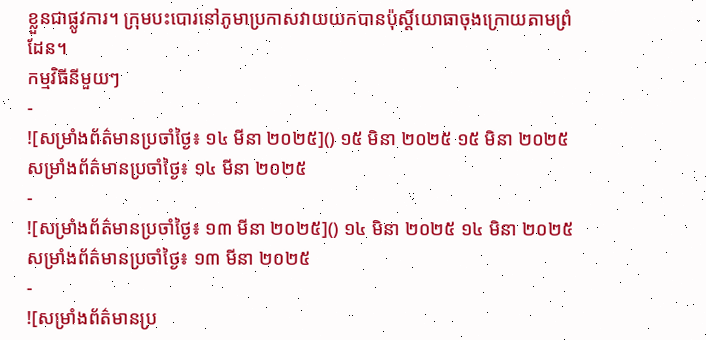ខ្លួនជាផ្លូវការ។ ក្រុមបះបោរនៅភូមាប្រកាសវាយយកបានប៉ុស្តិ៍យោធាចុងក្រោយតាមព្រំដែន។
កម្មវិធីនីមួយៗ
-
![សម្រាំងព័ត៌មានប្រចាំថ្ងៃ៖ ១៤ មីនា ២០២៥]() ១៥ មិនា ២០២៥ ១៥ មិនា ២០២៥សម្រាំងព័ត៌មានប្រចាំថ្ងៃ៖ ១៤ មីនា ២០២៥
-
![សម្រាំងព័ត៌មានប្រចាំថ្ងៃ៖ ១៣ មីនា ២០២៥]() ១៤ មិនា ២០២៥ ១៤ មិនា ២០២៥សម្រាំងព័ត៌មានប្រចាំថ្ងៃ៖ ១៣ មីនា ២០២៥
-
![សម្រាំងព័ត៌មានប្រ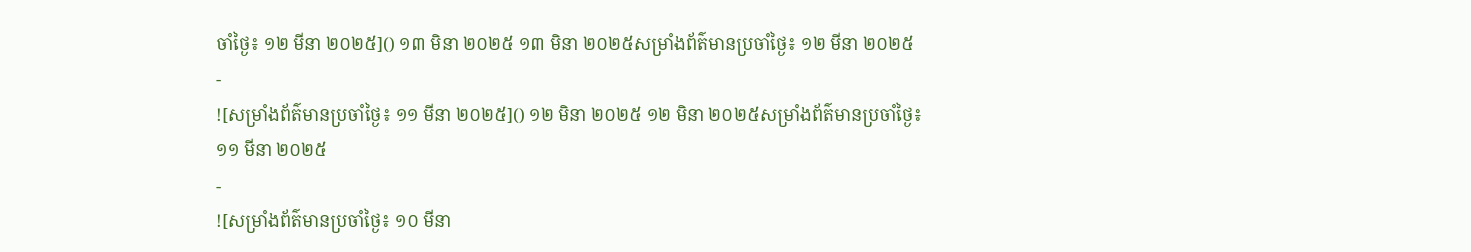ចាំថ្ងៃ៖ ១២ មីនា ២០២៥]() ១៣ មិនា ២០២៥ ១៣ មិនា ២០២៥សម្រាំងព័ត៌មានប្រចាំថ្ងៃ៖ ១២ មីនា ២០២៥
-
![សម្រាំងព័ត៌មានប្រចាំថ្ងៃ៖ ១១ មីនា ២០២៥]() ១២ មិនា ២០២៥ ១២ មិនា ២០២៥សម្រាំងព័ត៌មានប្រចាំថ្ងៃ៖ ១១ មីនា ២០២៥
-
![សម្រាំងព័ត៌មានប្រចាំថ្ងៃ៖ ១០ មីនា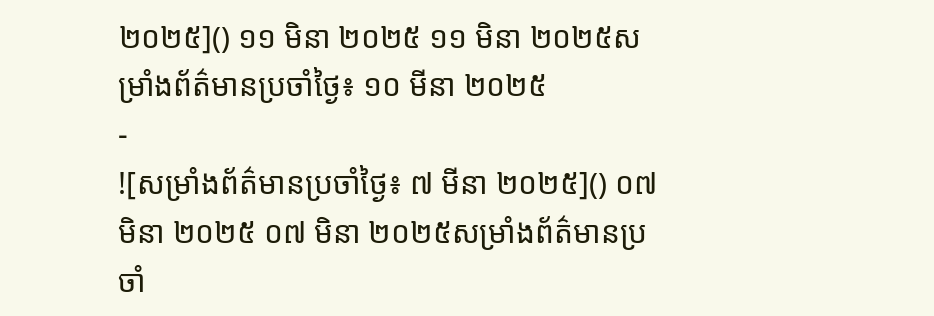២០២៥]() ១១ មិនា ២០២៥ ១១ មិនា ២០២៥សម្រាំងព័ត៌មានប្រចាំថ្ងៃ៖ ១០ មីនា ២០២៥
-
![សម្រាំងព័ត៌មានប្រចាំថ្ងៃ៖ ៧ មីនា ២០២៥]() ០៧ មិនា ២០២៥ ០៧ មិនា ២០២៥សម្រាំងព័ត៌មានប្រចាំ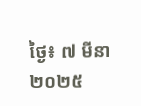ថ្ងៃ៖ ៧ មីនា ២០២៥